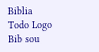Biblia Todo Logo
Bib sou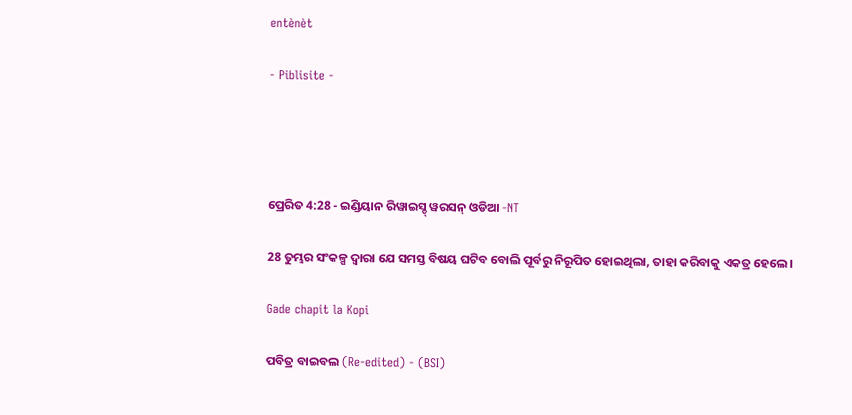entènèt

- Piblisite -




ପ୍ରେରିତ 4:28 - ଇଣ୍ଡିୟାନ ରିୱାଇସ୍ଡ୍ ୱରସନ୍ ଓଡିଆ -NT

28 ତୁମ୍ଭର ସଂକଳ୍ପ ଦ୍ୱାରା ଯେ ସମସ୍ତ ବିଷୟ ଘଟିବ ବୋଲି ପୂର୍ବରୁ ନିରୂପିତ ହୋଇଥିଲା, ତାହା କରିବାକୁ ଏକତ୍ର ହେଲେ।

Gade chapit la Kopi

ପବିତ୍ର ବାଇବଲ (Re-edited) - (BSI)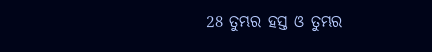28 ତୁମ୍ଭର ହସ୍ତ ଓ ତୁମ୍ଭର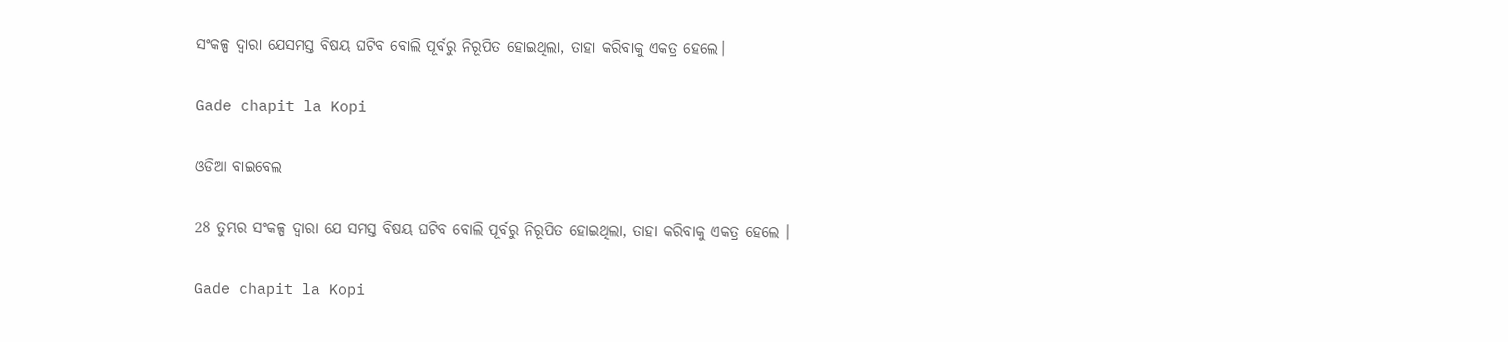ସଂକଳ୍ପ ଦ୍ଵାରା ଯେସମସ୍ତ ବିଷୟ ଘଟିବ ବୋଲି ପୂର୍ବରୁ ନିରୂପିତ ହୋଇଥିଲା, ତାହା କରିବାକୁ ଏକତ୍ର ହେଲେ।

Gade chapit la Kopi

ଓଡିଆ ବାଇବେଲ

28 ତୁମ୍ଭର ସଂକଳ୍ପ ଦ୍ୱାରା ଯେ ସମସ୍ତ ବିଷୟ ଘଟିବ ବୋଲି ପୂର୍ବରୁ ନିରୂପିତ ହୋଇଥିଲା, ତାହା କରିବାକୁ ଏକତ୍ର ହେଲେ ।

Gade chapit la Kopi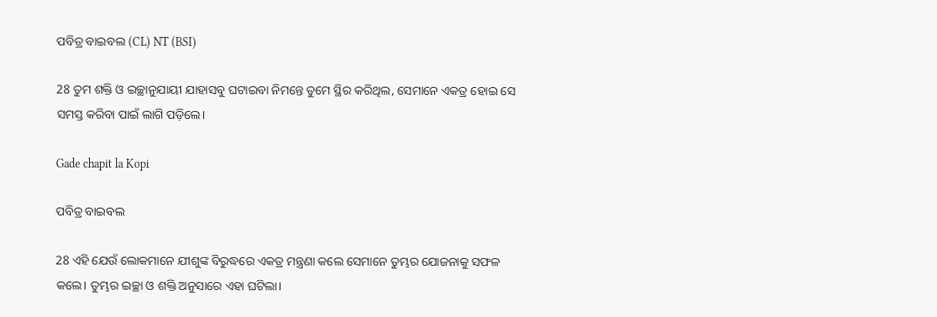ପବିତ୍ର ବାଇବଲ (CL) NT (BSI)

28 ତୁମ ଶକ୍ତି ଓ ଇଚ୍ଛାନୁଯାୟୀ ଯାହାସବୁ ଘଟାଇବା ନିମନ୍ତେ ତୁମେ ସ୍ଥିର କରିଥିଲ, ସେମାନେ ଏକତ୍ର ହୋଇ ସେ ସମସ୍ତ କରିବା ପାଇଁ ଲାଗି ପଡ଼ିଲେ।

Gade chapit la Kopi

ପବିତ୍ର ବାଇବଲ

28 ଏହି ଯେଉଁ ଲୋକମାନେ ଯୀଶୁଙ୍କ ବିରୁଦ୍ଧରେ ଏକତ୍ର ମନ୍ତ୍ରଣା କଲେ ସେମାନେ ତୁମ୍ଭର ଯୋଜନାକୁ ସଫଳ କଲେ। ତୁମ୍ଭର ଇଚ୍ଛା ଓ ଶକ୍ତି ଅନୁସାରେ ଏହା ଘଟିଲା।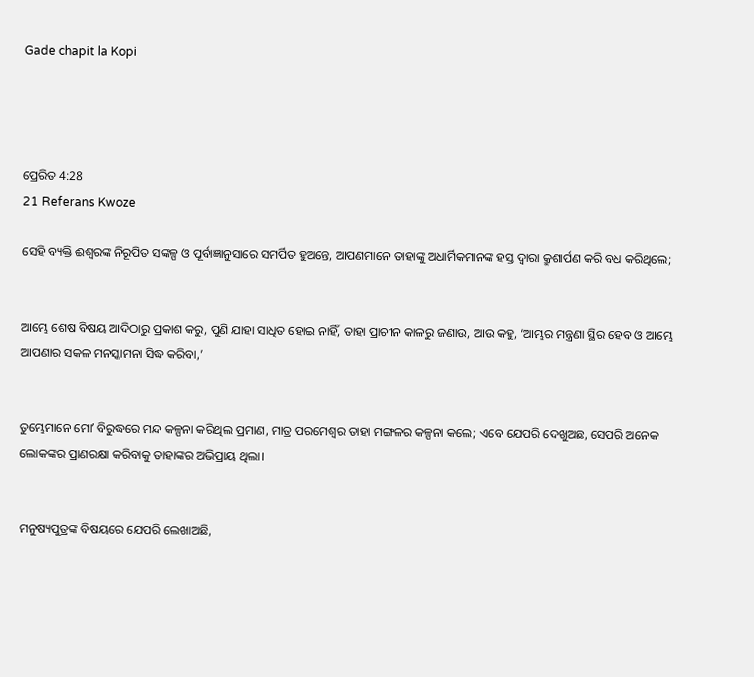Gade chapit la Kopi




ପ୍ରେରିତ 4:28
21 Referans Kwoze

ସେହି ବ୍ୟକ୍ତି ଈଶ୍ବରଙ୍କ ନିରୂପିତ ସଙ୍କଳ୍ପ ଓ ପୂର୍ବାଜ୍ଞାନୁସାରେ ସମର୍ପିତ ହୁଅନ୍ତେ, ଆପଣମାନେ ତାହାଙ୍କୁ ଅଧାର୍ମିକମାନଙ୍କ ହସ୍ତ ଦ୍ୱାରା କ୍ରୁଶାର୍ପଣ କରି ବଧ କରିଥିଲେ;


ଆମ୍ଭେ ଶେଷ ବିଷୟ ଆଦିଠାରୁ ପ୍ରକାଶ କରୁ, ପୁଣି ଯାହା ସାଧିତ ହୋଇ ନାହିଁ, ତାହା ପ୍ରାଚୀନ କାଳରୁ ଜଣାଉ, ଆଉ କହୁ, ‘ଆମ୍ଭର ମନ୍ତ୍ରଣା ସ୍ଥିର ହେବ ଓ ଆମ୍ଭେ ଆପଣାର ସକଳ ମନସ୍କାମନା ସିଦ୍ଧ କରିବା,’


ତୁମ୍ଭେମାନେ ମୋʼ ବିରୁଦ୍ଧରେ ମନ୍ଦ କଳ୍ପନା କରିଥିଲ ପ୍ରମାଣ, ମାତ୍ର ପରମେଶ୍ୱର ତାହା ମଙ୍ଗଳର କଳ୍ପନା କଲେ; ଏବେ ଯେପରି ଦେଖୁଅଛ, ସେପରି ଅନେକ ଲୋକଙ୍କର ପ୍ରାଣରକ୍ଷା କରିବାକୁ ତାହାଙ୍କର ଅଭିପ୍ରାୟ ଥିଲା।


ମନୁଷ୍ୟପୁତ୍ରଙ୍କ ବିଷୟରେ ଯେପରି ଲେଖାଅଛି,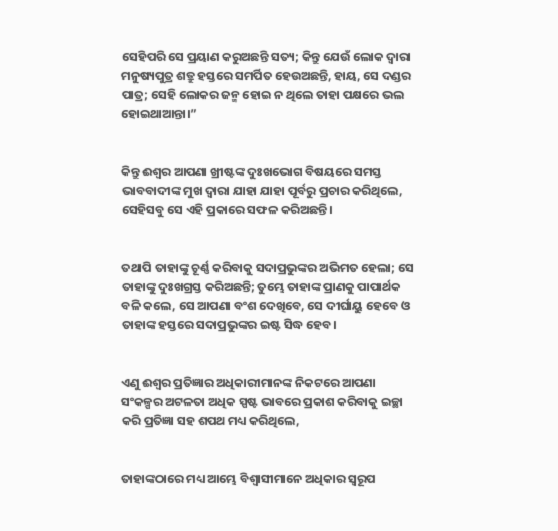ସେହିପରି ସେ ପ୍ରୟାଣ କରୁଅଛନ୍ତି ସତ୍ୟ; କିନ୍ତୁ ଯେଉଁ ଲୋକ ଦ୍ୱାରା ମନୁଷ୍ୟପୁତ୍ର ଶତ୍ରୁ ହସ୍ତରେ ସମର୍ପିତ ହେଉଅଛନ୍ତି, ହାୟ, ସେ ଦଣ୍ଡର ପାତ୍ର; ସେହି ଲୋକର ଜନ୍ମ ହୋଇ ନ ଥିଲେ ତାହା ପକ୍ଷରେ ଭଲ ହୋଇଥାଆନ୍ତା।”


କିନ୍ତୁ ଈଶ୍ବର ଆପଣା ଖ୍ରୀଷ୍ଟଙ୍କ ଦୁଃଖଭୋଗ ବିଷୟରେ ସମସ୍ତ ଭାବବାଦୀଙ୍କ ମୁଖ ଦ୍ୱାରା ଯାହା ଯାହା ପୂର୍ବରୁ ପ୍ରଚାର କରିଥିଲେ, ସେହିସବୁ ସେ ଏହି ପ୍ରକାରେ ସଫଳ କରିଅଛନ୍ତି।


ତଥାପି ତାହାଙ୍କୁ ଚୂର୍ଣ୍ଣ କରିବାକୁ ସଦାପ୍ରଭୁଙ୍କର ଅଭିମତ ହେଲା; ସେ ତାହାଙ୍କୁ ଦୁଃଖଗ୍ରସ୍ତ କରିଅଛନ୍ତି; ତୁମ୍ଭେ ତାହାଙ୍କ ପ୍ରାଣକୁ ପାପାର୍ଥକ ବଳି କଲେ, ସେ ଆପଣା ବଂଶ ଦେଖିବେ, ସେ ଦୀର୍ଘାୟୁ ହେବେ ଓ ତାହାଙ୍କ ହସ୍ତରେ ସଦାପ୍ରଭୁଙ୍କର ଇଷ୍ଟ ସିଦ୍ଧ ହେବ।


ଏଣୁ ଈଶ୍ବର ପ୍ରତିଜ୍ଞାର ଅଧିକାରୀମାନଙ୍କ ନିକଟରେ ଆପଣା ସଂକଳ୍ପର ଅଟଳତା ଅଧିକ ସ୍ପଷ୍ଟ ଭାବରେ ପ୍ରକାଶ କରିବାକୁ ଇଚ୍ଛା କରି ପ୍ରତିଜ୍ଞା ସହ ଶପଥ ମଧ୍ୟ କରିଥିଲେ,


ତାହାଙ୍କଠାରେ ମଧ୍ୟ ଆମ୍ଭେ ବିଶ୍ୱାସୀମାନେ ଅଧିକାର ସ୍ୱରୂପ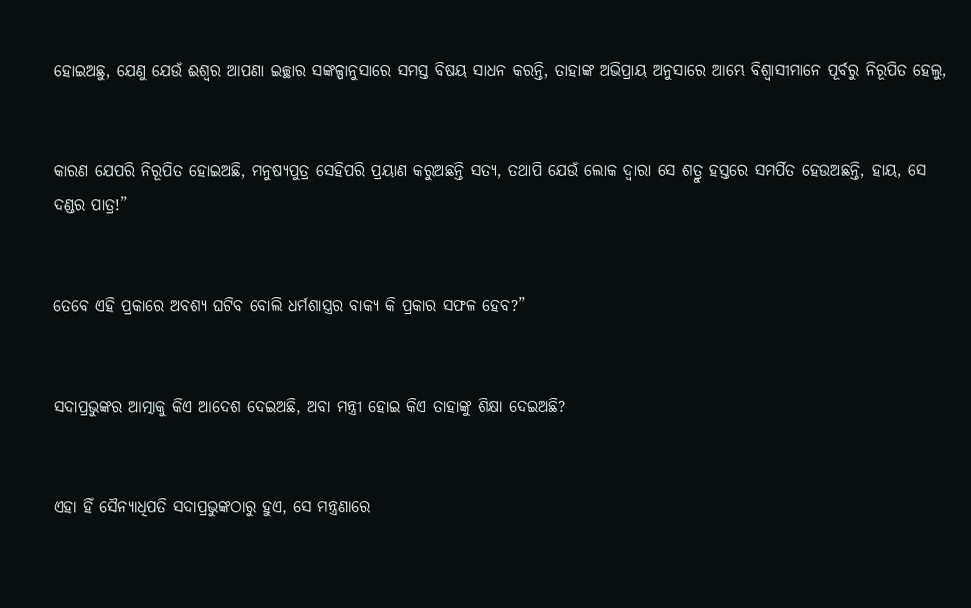ହୋଇଅଛୁ, ଯେଣୁ ଯେଉଁ ଈଶ୍ବର ଆପଣା ଇଚ୍ଛାର ସଙ୍କଳ୍ପାନୁସାରେ ସମସ୍ତ ବିଷୟ ସାଧନ କରନ୍ତି, ତାହାଙ୍କ ଅଭିପ୍ରାୟ ଅନୁସାରେ ଆମ୍ଭେ ବିଶ୍ୱାସୀମାନେ ପୂର୍ବରୁ ନିରୂପିତ ହେଲୁ,


କାରଣ ଯେପରି ନିରୂପିତ ହୋଇଅଛି, ମନୁଷ୍ୟପୁତ୍ର ସେହିପରି ପ୍ରୟାଣ କରୁଅଛନ୍ତି ସତ୍ୟ, ତଥାପି ଯେଉଁ ଲୋକ ଦ୍ୱାରା ସେ ଶତ୍ରୁ ହସ୍ତରେ ସମର୍ପିତ ହେଉଅଛନ୍ତି, ହାୟ, ସେ ଦଣ୍ଡର ପାତ୍ର!”


ତେବେ ଏହି ପ୍ରକାରେ ଅବଶ୍ୟ ଘଟିବ ବୋଲି ଧର୍ମଶାସ୍ତ୍ରର ବାକ୍ୟ କି ପ୍ରକାର ସଫଳ ହେବ?”


ସଦାପ୍ରଭୁଙ୍କର ଆତ୍ମାକୁ କିଏ ଆଦେଶ ଦେଇଅଛି, ଅବା ମନ୍ତ୍ରୀ ହୋଇ କିଏ ତାହାଙ୍କୁ ଶିକ୍ଷା ଦେଇଅଛି?


ଏହା ହିଁ ସୈନ୍ୟାଧିପତି ସଦାପ୍ରଭୁଙ୍କଠାରୁ ହୁଏ, ସେ ମନ୍ତ୍ରଣାରେ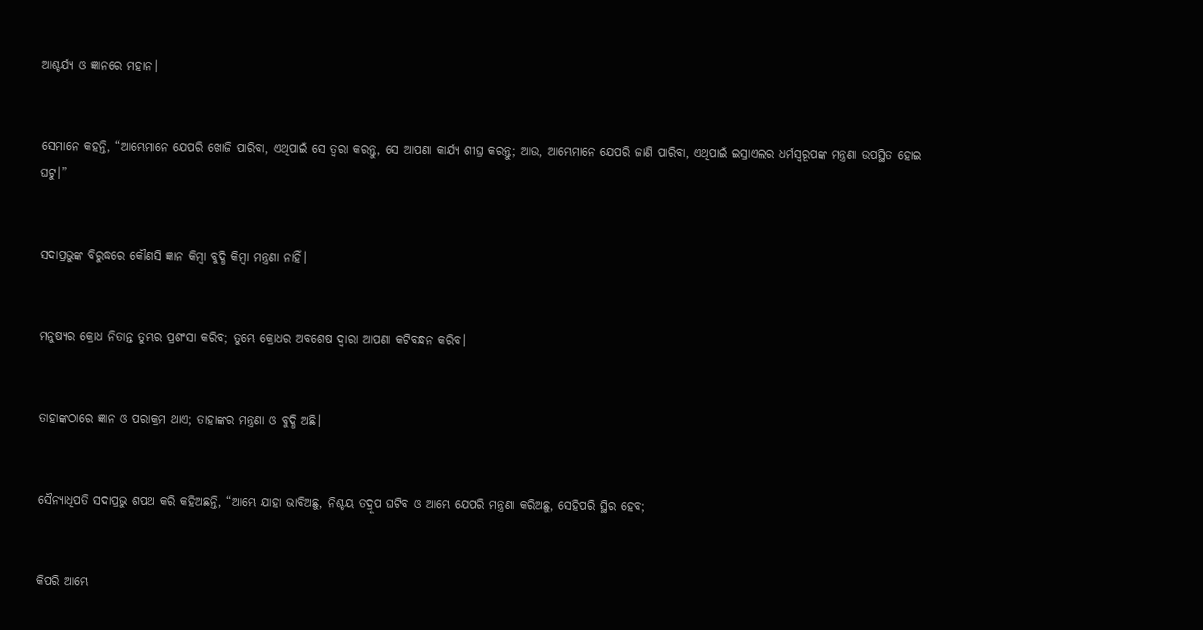ଆଶ୍ଚର୍ଯ୍ୟ ଓ ଜ୍ଞାନରେ ମହାନ।


ସେମାନେ କହନ୍ତି, “ଆମ୍ଭେମାନେ ଯେପରି ଖୋଜି ପାରିବା, ଏଥିପାଇଁ ସେ ତ୍ୱରା କରନ୍ତୁ, ସେ ଆପଣା କାର୍ଯ୍ୟ ଶୀଘ୍ର କରନ୍ତୁ; ଆଉ, ଆମ୍ଭେମାନେ ଯେପରି ଜାଣି ପାରିବା, ଏଥିପାଇଁ ଇସ୍ରାଏଲର ଧର୍ମସ୍ୱରୂପଙ୍କ ମନ୍ତ୍ରଣା ଉପସ୍ଥିତ ହୋଇ ଘଟୁ।”


ସଦାପ୍ରଭୁଙ୍କ ବିରୁଦ୍ଧରେ କୌଣସି ଜ୍ଞାନ କିମ୍ବା ବୁଦ୍ଧି କିମ୍ବା ମନ୍ତ୍ରଣା ନାହିଁ।


ମନୁଷ୍ୟର କ୍ରୋଧ ନିତାନ୍ତ ତୁମ୍ଭର ପ୍ରଶଂସା କରିବ; ତୁମ୍ଭେ କ୍ରୋଧର ଅବଶେଷ ଦ୍ୱାରା ଆପଣା କଟିବନ୍ଧନ କରିବ।


ତାହାଙ୍କଠାରେ ଜ୍ଞାନ ଓ ପରାକ୍ରମ ଥାଏ; ତାହାଙ୍କର ମନ୍ତ୍ରଣା ଓ ବୁଦ୍ଧି ଅଛି।


ସୈନ୍ୟାଧିପତି ସଦାପ୍ରଭୁ ଶପଥ କରି କହିଅଛନ୍ତି, “ଆମ୍ଭେ ଯାହା ଭାବିଅଛୁ, ନିଶ୍ଚୟ ତଦ୍ରୂପ ଘଟିବ ଓ ଆମ୍ଭେ ଯେପରି ମନ୍ତ୍ରଣା କରିଅଛୁ, ସେହିପରି ସ୍ଥିର ହେବ;


କିପରି ଆମ୍ଭେ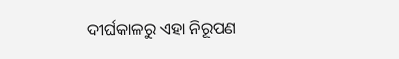ଦୀର୍ଘକାଳରୁ ଏହା ନିରୂପଣ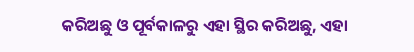କରିଅଛୁ ଓ ପୂର୍ବକାଳରୁ ଏହା ସ୍ଥିର କରିଅଛୁ, ଏହା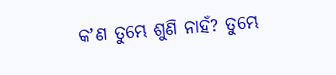କʼଣ ତୁମ୍ଭେ ଶୁଣି ନାହଁ? ତୁମ୍ଭେ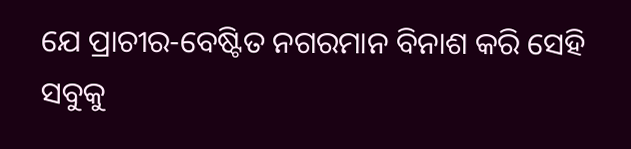ଯେ ପ୍ରାଚୀର-ବେଷ୍ଟିତ ନଗରମାନ ବିନାଶ କରି ସେହି ସବୁକୁ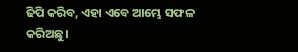ଢିପି କରିବ, ଏହା ଏବେ ଆମ୍ଭେ ସଫଳ କରିଅଛୁ।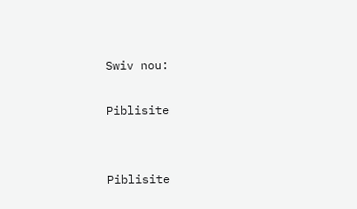Swiv nou:

Piblisite


Piblisite